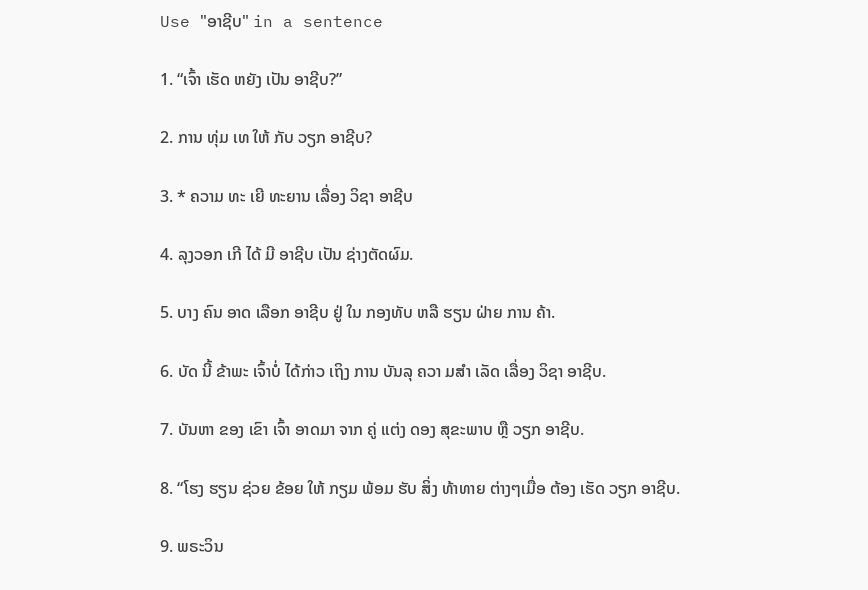Use "ອາຊີບ" in a sentence

1. “ເຈົ້າ ເຮັດ ຫຍັງ ເປັນ ອາຊີບ?”

2. ການ ທຸ່ມ ເທ ໃຫ້ ກັບ ວຽກ ອາຊີບ?

3. * ຄວາມ ທະ ເຍີ ທະຍານ ເລື່ອງ ວິຊາ ອາຊີບ

4. ລຸງວອກ ເກີ ໄດ້ ມີ ອາຊີບ ເປັນ ຊ່າງຕັດຜົມ.

5. ບາງ ຄົນ ອາດ ເລືອກ ອາຊີບ ຢູ່ ໃນ ກອງທັບ ຫລື ຮຽນ ຝ່າຍ ການ ຄ້າ.

6. ບັດ ນີ້ ຂ້າພະ ເຈົ້າບໍ່ ໄດ້ກ່າວ ເຖິງ ການ ບັນລຸ ຄວາ ມສໍາ ເລັດ ເລື່ອງ ວິຊາ ອາຊີບ.

7. ບັນຫາ ຂອງ ເຂົາ ເຈົ້າ ອາດມາ ຈາກ ຄູ່ ແຕ່ງ ດອງ ສຸຂະພາບ ຫຼື ວຽກ ອາຊີບ.

8. “ໂຮງ ຮຽນ ຊ່ວຍ ຂ້ອຍ ໃຫ້ ກຽມ ພ້ອມ ຮັບ ສິ່ງ ທ້າທາຍ ຕ່າງໆເມື່ອ ຕ້ອງ ເຮັດ ວຽກ ອາຊີບ.

9. ພຣະວິນ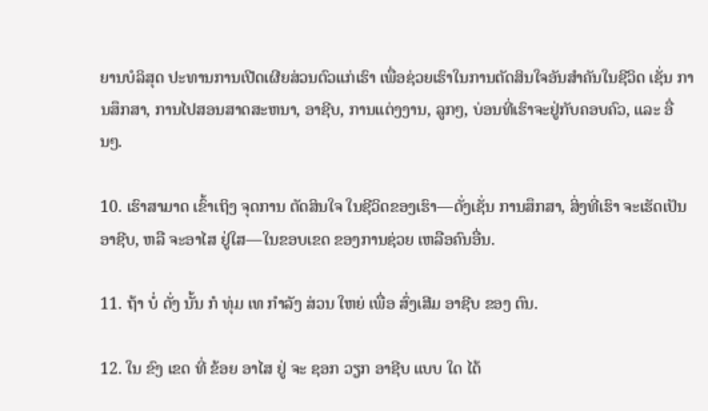ຍານບໍລິສຸດ ປະທານການເປີດເຜີຍສ່ວນຕົວແກ່ເຮົາ ເພື່ອຊ່ວຍເຮົາໃນການຕັດສິນໃຈອັນສໍາຄັນໃນຊີວິດ ເຊັ່ນ ການສຶກສາ, ການໄປສອນສາດສະຫນາ, ອາຊີບ, ການແຕ່ງງານ, ລູກໆ, ບ່ອນທີ່ເຮົາຈະຢູ່ກັບຄອບຄົວ, ແລະ ອື່ນໆ.

10. ເຮົາສາມາດ ເຂົ້າເຖິງ ຈຸດການ ຕັດສິນໃຈ ໃນຊີວິດຂອງເຮົາ—ດັ່ງເຊັ່ນ ການສຶກສາ, ສິ່ງທີ່ເຮົາ ຈະເຮັດເປັນ ອາຊີບ, ຫລື ຈະອາໄສ ຢູ່ໃສ—ໃນຂອບເຂດ ຂອງການຊ່ວຍ ເຫລືອຄົນອື່ນ.

11. ຖ້າ ບໍ່ ດັ່ງ ນັ້ນ ກໍ ທຸ່ມ ເທ ກໍາລັງ ສ່ວນ ໃຫຍ່ ເພື່ອ ສົ່ງເສີມ ອາຊີບ ຂອງ ຕົນ.

12. ໃນ ຂົງ ເຂດ ທີ່ ຂ້ອຍ ອາໄສ ຢູ່ ຈະ ຊອກ ວຽກ ອາຊີບ ແບບ ໃດ ໄດ້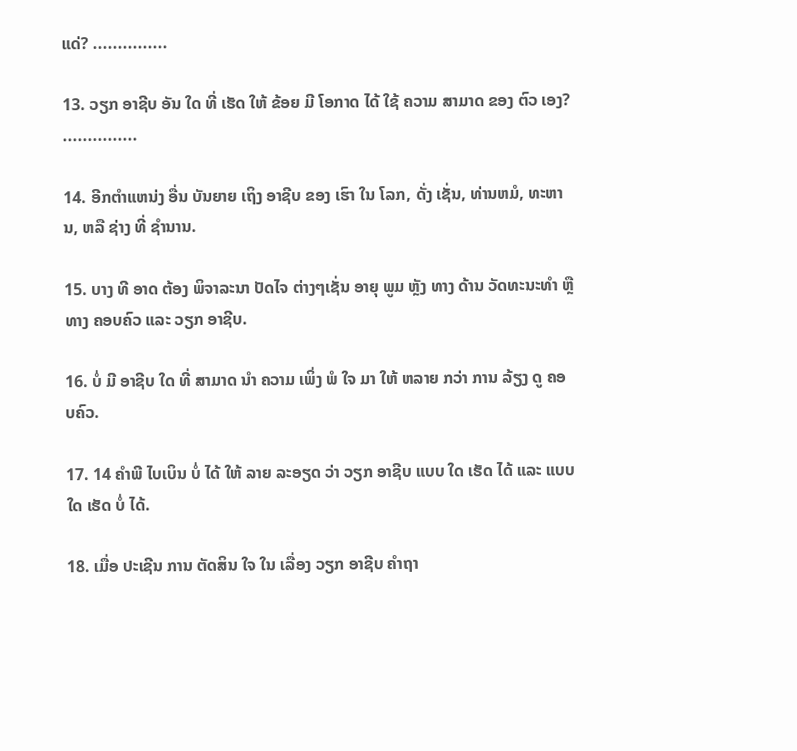ແດ່? ...............

13. ວຽກ ອາຊີບ ອັນ ໃດ ທີ່ ເຮັດ ໃຫ້ ຂ້ອຍ ມີ ໂອກາດ ໄດ້ ໃຊ້ ຄວາມ ສາມາດ ຂອງ ຕົວ ເອງ? ...............

14. ອີກຕໍາແຫນ່ງ ອື່ນ ບັນຍາຍ ເຖິງ ອາຊີບ ຂອງ ເຮົາ ໃນ ໂລກ, ດັ່ງ ເຊັ່ນ, ທ່ານຫມໍ, ທະຫານ, ຫລື ຊ່າງ ທີ່ ຊໍານານ.

15. ບາງ ທີ ອາດ ຕ້ອງ ພິຈາລະນາ ປັດໄຈ ຕ່າງໆເຊັ່ນ ອາຍຸ ພູມ ຫຼັງ ທາງ ດ້ານ ວັດທະນະທໍາ ຫຼື ທາງ ຄອບຄົວ ແລະ ວຽກ ອາຊີບ.

16. ບໍ່ ມີ ອາຊີບ ໃດ ທີ່ ສາມາດ ນໍາ ຄວາມ ເພິ່ງ ພໍ ໃຈ ມາ ໃຫ້ ຫລາຍ ກວ່າ ການ ລ້ຽງ ດູ ຄອບຄົວ.

17. 14 ຄໍາພີ ໄບເບິນ ບໍ່ ໄດ້ ໃຫ້ ລາຍ ລະອຽດ ວ່າ ວຽກ ອາຊີບ ແບບ ໃດ ເຮັດ ໄດ້ ແລະ ແບບ ໃດ ເຮັດ ບໍ່ ໄດ້.

18. ເມື່ອ ປະເຊີນ ການ ຕັດສິນ ໃຈ ໃນ ເລື່ອງ ວຽກ ອາຊີບ ຄໍາຖາ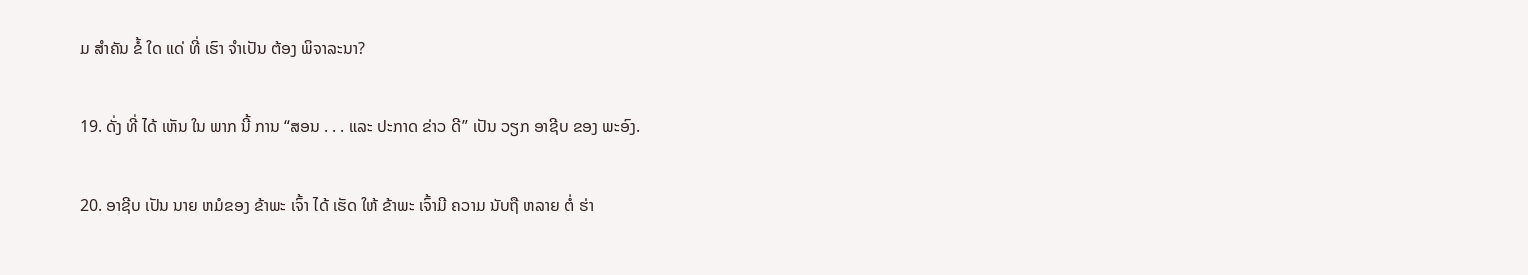ມ ສໍາຄັນ ຂໍ້ ໃດ ແດ່ ທີ່ ເຮົາ ຈໍາເປັນ ຕ້ອງ ພິຈາລະນາ?

19. ດັ່ງ ທີ່ ໄດ້ ເຫັນ ໃນ ພາກ ນີ້ ການ “ສອນ . . . ແລະ ປະກາດ ຂ່າວ ດີ” ເປັນ ວຽກ ອາຊີບ ຂອງ ພະອົງ.

20. ອາຊີບ ເປັນ ນາຍ ຫມໍຂອງ ຂ້າພະ ເຈົ້າ ໄດ້ ເຮັດ ໃຫ້ ຂ້າພະ ເຈົ້າມີ ຄວາມ ນັບຖື ຫລາຍ ຕໍ່ ຮ່າ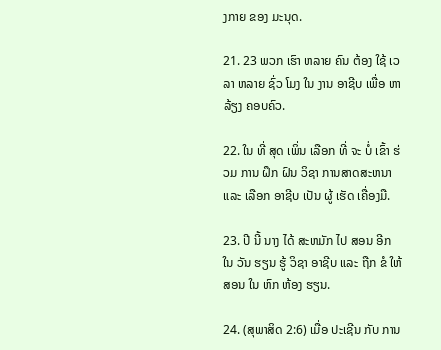ງກາຍ ຂອງ ມະນຸດ.

21. 23 ພວກ ເຮົາ ຫລາຍ ຄົນ ຕ້ອງ ໃຊ້ ເວລາ ຫລາຍ ຊົ່ວ ໂມງ ໃນ ງານ ອາຊີບ ເພື່ອ ຫາ ລ້ຽງ ຄອບຄົວ.

22. ໃນ ທີ່ ສຸດ ເພິ່ນ ເລືອກ ທີ່ ຈະ ບໍ່ ເຂົ້າ ຮ່ວມ ການ ຝຶກ ຝົນ ວິຊາ ການສາດສະຫນາ ແລະ ເລືອກ ອາຊີບ ເປັນ ຜູ້ ເຮັດ ເຄື່ອງມື.

23. ປີ ນີ້ ນາງ ໄດ້ ສະຫມັກ ໄປ ສອນ ອີກ ໃນ ວັນ ຮຽນ ຮູ້ ວິຊາ ອາຊີບ ແລະ ຖືກ ຂໍ ໃຫ້ ສອນ ໃນ ຫົກ ຫ້ອງ ຮຽນ.

24. (ສຸພາສິດ 2:6) ເມື່ອ ປະເຊີນ ກັບ ການ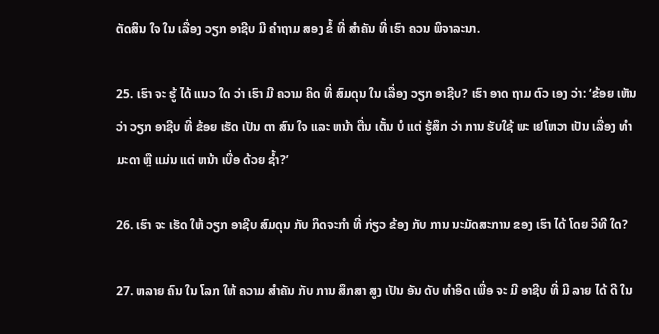ຕັດສິນ ໃຈ ໃນ ເລື່ອງ ວຽກ ອາຊີບ ມີ ຄໍາຖາມ ສອງ ຂໍ້ ທີ່ ສໍາຄັນ ທີ່ ເຮົາ ຄວນ ພິຈາລະນາ.

25. ເຮົາ ຈະ ຮູ້ ໄດ້ ແນວ ໃດ ວ່າ ເຮົາ ມີ ຄວາມ ຄິດ ທີ່ ສົມດຸນ ໃນ ເລື່ອງ ວຽກ ອາຊີບ? ເຮົາ ອາດ ຖາມ ຕົວ ເອງ ວ່າ: ‘ຂ້ອຍ ເຫັນ ວ່າ ວຽກ ອາຊີບ ທີ່ ຂ້ອຍ ເຮັດ ເປັນ ຕາ ສົນ ໃຈ ແລະ ຫນ້າ ຕື່ນ ເຕັ້ນ ບໍ ແຕ່ ຮູ້ສຶກ ວ່າ ການ ຮັບໃຊ້ ພະ ເຢໂຫວາ ເປັນ ເລື່ອງ ທໍາມະດາ ຫຼື ແມ່ນ ແຕ່ ຫນ້າ ເບື່ອ ດ້ວຍ ຊໍ້າ?’

26. ເຮົາ ຈະ ເຮັດ ໃຫ້ ວຽກ ອາຊີບ ສົມດຸນ ກັບ ກິດຈະກໍາ ທີ່ ກ່ຽວ ຂ້ອງ ກັບ ການ ນະມັດສະການ ຂອງ ເຮົາ ໄດ້ ໂດຍ ວິທີ ໃດ?

27. ຫລາຍ ຄົນ ໃນ ໂລກ ໃຫ້ ຄວາມ ສໍາຄັນ ກັບ ການ ສຶກສາ ສູງ ເປັນ ອັນ ດັບ ທໍາອິດ ເພື່ອ ຈະ ມີ ອາຊີບ ທີ່ ມີ ລາຍ ໄດ້ ດີ ໃນ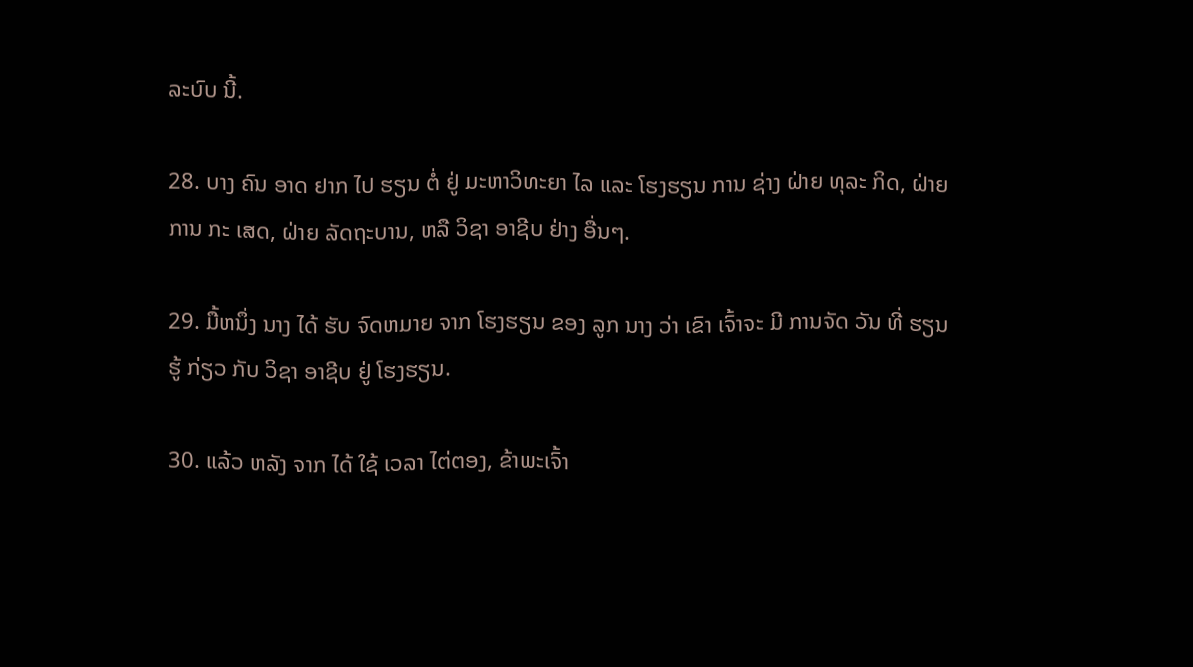ລະບົບ ນີ້.

28. ບາງ ຄົນ ອາດ ຢາກ ໄປ ຮຽນ ຕໍ່ ຢູ່ ມະຫາວິທະຍາ ໄລ ແລະ ໂຮງຮຽນ ການ ຊ່າງ ຝ່າຍ ທຸລະ ກິດ, ຝ່າຍ ການ ກະ ເສດ, ຝ່າຍ ລັດຖະບານ, ຫລື ວິຊາ ອາຊີບ ຢ່າງ ອື່ນໆ.

29. ມື້ຫນຶ່ງ ນາງ ໄດ້ ຮັບ ຈົດຫມາຍ ຈາກ ໂຮງຮຽນ ຂອງ ລູກ ນາງ ວ່າ ເຂົາ ເຈົ້າຈະ ມີ ການຈັດ ວັນ ທີ່ ຮຽນ ຮູ້ ກ່ຽວ ກັບ ວິຊາ ອາຊີບ ຢູ່ ໂຮງຮຽນ.

30. ແລ້ວ ຫລັງ ຈາກ ໄດ້ ໃຊ້ ເວລາ ໄຕ່ຕອງ, ຂ້າພະເຈົ້າ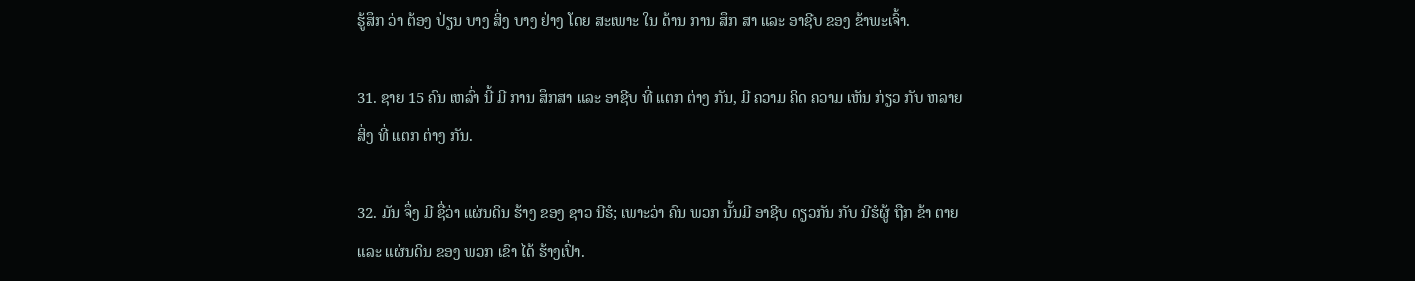ຮູ້ສຶກ ວ່າ ຕ້ອງ ປ່ຽນ ບາງ ສິ່ງ ບາງ ຢ່າງ ໂດຍ ສະເພາະ ໃນ ດ້ານ ການ ສຶກ ສາ ແລະ ອາຊີບ ຂອງ ຂ້າພະເຈົ້າ.

31. ຊາຍ 15 ຄົນ ເຫລົ່າ ນີ້ ມີ ການ ສຶກສາ ແລະ ອາຊີບ ທີ່ ແຕກ ຕ່າງ ກັນ, ມີ ຄວາມ ຄິດ ຄວາມ ເຫັນ ກ່ຽວ ກັບ ຫລາຍ ສິ່ງ ທີ່ ແຕກ ຕ່າງ ກັນ.

32. ມັນ ຈຶ່ງ ມີ ຊື່ວ່າ ແຜ່ນດິນ ຮ້າງ ຂອງ ຊາວ ນີຮໍ; ເພາະວ່າ ຄົນ ພວກ ນັ້ນມີ ອາຊີບ ດຽວກັນ ກັບ ນີຮໍຜູ້ ຖືກ ຂ້າ ຕາຍ ແລະ ແຜ່ນດິນ ຂອງ ພວກ ເຂົາ ໄດ້ ຮ້າງເປົ່າ.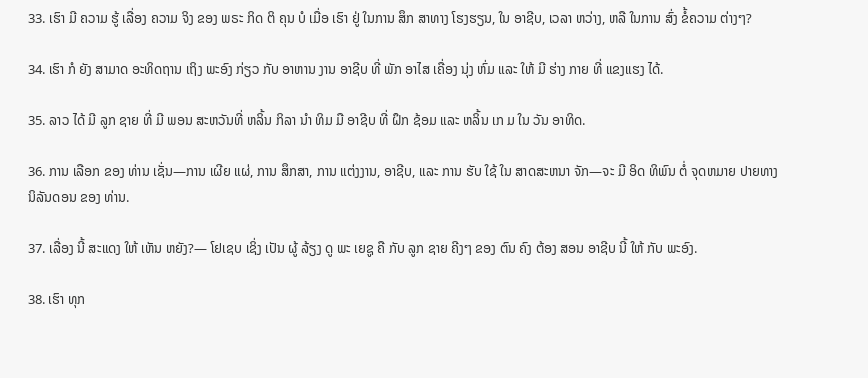33. ເຮົາ ມີ ຄວາມ ຮູ້ ເລື່ອງ ຄວາມ ຈິງ ຂອງ ພຣະ ກິດ ຕິ ຄຸນ ບໍ ເມື່ອ ເຮົາ ຢູ່ ໃນການ ສຶກ ສາທາງ ໂຮງຮຽນ, ໃນ ອາຊີບ, ເວລາ ຫວ່າງ, ຫລື ໃນການ ສົ່ງ ຂໍ້ຄວາມ ຕ່າງໆ?

34. ເຮົາ ກໍ ຍັງ ສາມາດ ອະທິດຖານ ເຖິງ ພະອົງ ກ່ຽວ ກັບ ອາຫານ ງານ ອາຊີບ ທີ່ ພັກ ອາໄສ ເຄື່ອງ ນຸ່ງ ຫົ່ມ ແລະ ໃຫ້ ມີ ຮ່າງ ກາຍ ທີ່ ແຂງແຮງ ໄດ້.

35. ລາວ ໄດ້ ມີ ລູກ ຊາຍ ທີ່ ມີ ພອນ ສະຫວັນທີ່ ຫລິ້ນ ກິລາ ນໍາ ທິມ ມື ອາຊີບ ທີ່ ຝຶກ ຊ້ອມ ແລະ ຫລິ້ນ ເກ ມ ໃນ ວັນ ອາທິດ.

36. ການ ເລືອກ ຂອງ ທ່ານ ເຊັ່ນ—ການ ເຜີຍ ແຜ່, ການ ສຶກສາ, ການ ແຕ່ງງານ, ອາຊີບ, ແລະ ການ ຮັບ ໃຊ້ ໃນ ສາດສະຫນາ ຈັກ—ຈະ ມີ ອິດ ທິພົນ ຕໍ່ ຈຸດຫມາຍ ປາຍທາງ ນິລັນດອນ ຂອງ ທ່ານ.

37. ເລື່ອງ ນີ້ ສະແດງ ໃຫ້ ເຫັນ ຫຍັງ?— ໂຢເຊບ ເຊິ່ງ ເປັນ ຜູ້ ລ້ຽງ ດູ ພະ ເຍຊູ ຄື ກັບ ລູກ ຊາຍ ຄີງໆ ຂອງ ຕົນ ຄົງ ຕ້ອງ ສອນ ອາຊີບ ນີ້ ໃຫ້ ກັບ ພະອົງ.

38. ເຮົາ ທຸກ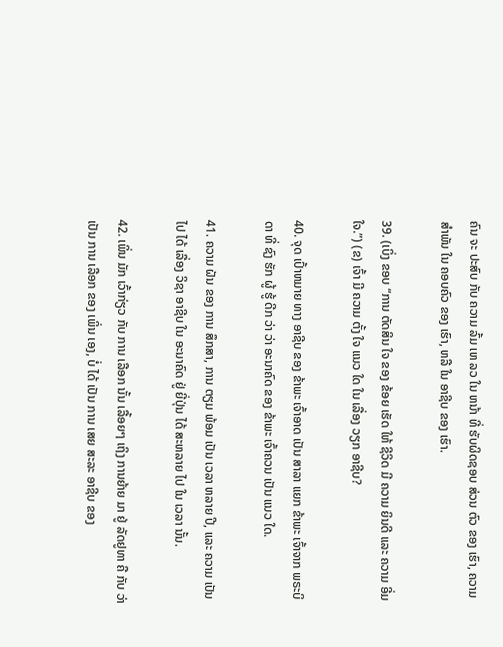ຄົນ ຈະ ປະສົບ ກັບ ຄວາມ ລົ້ມ ເຫ ລວ ໃນ ຫນ້າ ທີ່ ຮັບຜິດຊອບ ສ່ວນ ຕົວ ຂອງ ເຮົາ, ຄວາມ ສໍາພັນ ໃນ ຄອບຄົວ ຂອງ ເຮົາ, ຫລື ໃນ ອາຊີບ ຂອງ ເຮົາ.

39. (ເບິ່ງ ຂອບ “ການ ຕັດສິນ ໃຈ ຂອງ ຂ້ອຍ ເຮັດ ໃຫ້ ຊີວິດ ມີ ຄວາມ ຍິນດີ ແລະ ຄວາມ ອີ່ມ ໃຈ.”) (ຂ) ເຈົ້າ ມີ ຄວາມ ຕັ້ງ ໃຈ ແນວ ໃດ ໃນ ເລື່ອງ ວຽກ ອາຊີບ?

40. ຈຸດ ເປົ້າຫມາຍ ທາງ ອາຊີບ ຂອງ ຂ້າພະ ເຈົ້າອາດ ເປັນ ສາລາ ແຍກ ຂ້າພະ ເຈົ້າຈາກ ພຣະບິດາ ທີ່ ຊົງ ຮັກ ຜູ້ ຮູ້ ດີກ ວ່າ ວ່າ ອະນາຄົດ ຂອງ ຂ້າພະ ເຈົ້າຄວນ ເປັນ ແນວ ໃດ.

41. ຄວາມ ຝັນ ຂອງ ການ ສຶກສາ, ການ ຕຽມ ພ້ອມ ເປັນ ເວລາ ຫລາຍ ປີ, ແລະ ຄວາມ ເປັນ ໄປ ໄດ້ ເລື່ອງ ວິຊາ ອາຊີບ ໃນ ອະນາຄົດ ຢູ່ ຍີ່ປຸ່ນ ໄດ້ ສະຫລາຍ ໄປ ໃນ ເວລາ ນັ້ນ.

42. ເພິ່ນ ມັກ ເວົ້າກ່ຽວ ກັບ ການ ເລືອກ ນັ້ນ ເລື້ອຍໆ ເຖິງ ການຍ້າຍ ມາ ຢູ່ ລັດຢູທາ ຄື ກັບ ວ່າ ເປັນ ການ ເລືອກ ຂອງ ເພິ່ນ ເອງ, ບໍ່ ໄດ້ ເປັນ ການ ເສຍ ສະລະ ອາຊີບ ຂອງ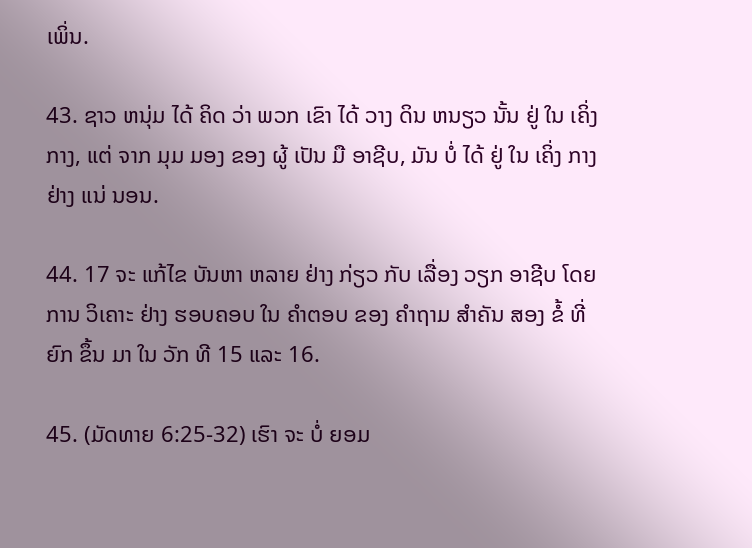ເພິ່ນ.

43. ຊາວ ຫນຸ່ມ ໄດ້ ຄິດ ວ່າ ພວກ ເຂົາ ໄດ້ ວາງ ດິນ ຫນຽວ ນັ້ນ ຢູ່ ໃນ ເຄິ່ງ ກາງ, ແຕ່ ຈາກ ມຸມ ມອງ ຂອງ ຜູ້ ເປັນ ມື ອາຊີບ, ມັນ ບໍ່ ໄດ້ ຢູ່ ໃນ ເຄິ່ງ ກາງ ຢ່າງ ແນ່ ນອນ.

44. 17 ຈະ ແກ້ໄຂ ບັນຫາ ຫລາຍ ຢ່າງ ກ່ຽວ ກັບ ເລື່ອງ ວຽກ ອາຊີບ ໂດຍ ການ ວິເຄາະ ຢ່າງ ຮອບຄອບ ໃນ ຄໍາຕອບ ຂອງ ຄໍາຖາມ ສໍາຄັນ ສອງ ຂໍ້ ທີ່ ຍົກ ຂຶ້ນ ມາ ໃນ ວັກ ທີ 15 ແລະ 16.

45. (ມັດທາຍ 6:25-32) ເຮົາ ຈະ ບໍ່ ຍອມ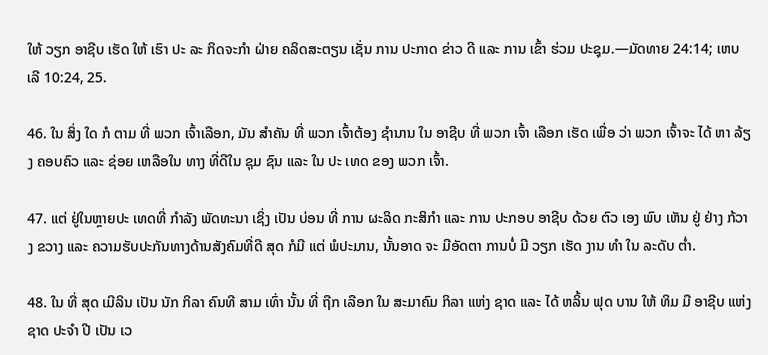ໃຫ້ ວຽກ ອາຊີບ ເຮັດ ໃຫ້ ເຮົາ ປະ ລະ ກິດຈະກໍາ ຝ່າຍ ຄລິດສະຕຽນ ເຊັ່ນ ການ ປະກາດ ຂ່າວ ດີ ແລະ ການ ເຂົ້າ ຮ່ວມ ປະຊຸມ.—ມັດທາຍ 24:14; ເຫບເລີ 10:24, 25.

46. ໃນ ສິ່ງ ໃດ ກໍ ຕາມ ທີ່ ພວກ ເຈົ້າເລືອກ, ມັນ ສໍາຄັນ ທີ່ ພວກ ເຈົ້າຕ້ອງ ຊໍານານ ໃນ ອາຊີບ ທີ່ ພວກ ເຈົ້າ ເລືອກ ເຮັດ ເພື່ອ ວ່າ ພວກ ເຈົ້າຈະ ໄດ້ ຫາ ລ້ຽງ ຄອບຄົວ ແລະ ຊ່ອຍ ເຫລືອໃນ ທາງ ທີ່ດີໃນ ຊຸມ ຊົນ ແລະ ໃນ ປະ ເທດ ຂອງ ພວກ ເຈົ້າ.

47. ແຕ່ ຢູ່ໃນຫຼາຍປະ ເທດທີ່ ກໍາລັງ ພັດທະນາ ເຊິ່ງ ເປັນ ບ່ອນ ທີ່ ການ ຜະລິດ ກະສິກໍາ ແລະ ການ ປະກອບ ອາຊີບ ດ້ວຍ ຕົວ ເອງ ພົບ ເຫັນ ຢູ່ ຢ່າງ ກ້ວາງ ຂວາງ ແລະ ຄວາມຮັບປະກັນທາງດ້ານສັງຄົມທີ່ດີ ສຸດ ກໍມີ ແຕ່ ພໍປະມານ, ນັ້ນອາດ ຈະ ມີອັດຕາ ການບໍ່ ມີ ວຽກ ເຮັດ ງານ ທໍາ ໃນ ລະດັບ ຕໍ່າ.

48. ໃນ ທີ່ ສຸດ ເມີລິນ ເປັນ ນັກ ກິລາ ຄົນທີ ສາມ ເທົ່າ ນັ້ນ ທີ່ ຖືກ ເລືອກ ໃນ ສະມາຄົມ ກິລາ ແຫ່ງ ຊາດ ແລະ ໄດ້ ຫລິ້ນ ຟຸດ ບານ ໃຫ້ ທິມ ມື ອາຊີບ ແຫ່ງ ຊາດ ປະຈໍາ ປີ ເປັນ ເວ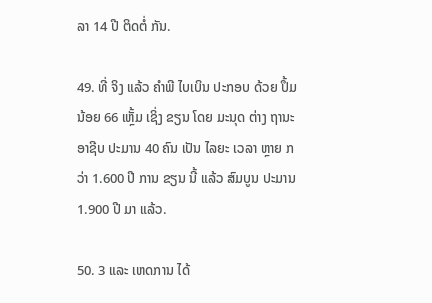ລາ 14 ປີ ຕິດຕໍ່ ກັນ.

49. ທີ່ ຈິງ ແລ້ວ ຄໍາພີ ໄບເບິນ ປະກອບ ດ້ວຍ ປຶ້ມ ນ້ອຍ 66 ເຫຼັ້ມ ເຊິ່ງ ຂຽນ ໂດຍ ມະນຸດ ຕ່າງ ຖານະ ອາຊີບ ປະມານ 40 ຄົນ ເປັນ ໄລຍະ ເວລາ ຫຼາຍ ກວ່າ 1.600 ປີ ການ ຂຽນ ນີ້ ແລ້ວ ສົມບູນ ປະມານ 1.900 ປີ ມາ ແລ້ວ.

50. 3 ແລະ ເຫດການ ໄດ້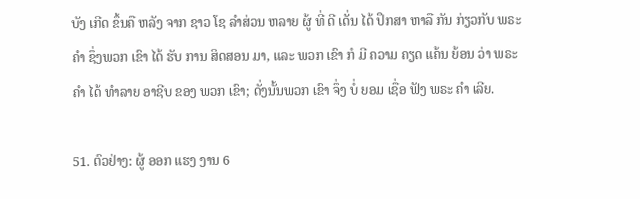ບັງ ເກີດ ຂຶ້ນຄື ຫລັງ ຈາກ ຊາວ ໂຊ ລໍາສ່ວນ ຫລາຍ ຜູ້ ທີ່ ດີ ເດັ່ນ ໄດ້ ປຶກສາ ຫາລື ກັນ ກ່ຽວກັບ ພຣະ ຄໍາ ຊຶ່ງພວກ ເຂົາ ໄດ້ ຮັບ ການ ສິດສອນ ມາ, ແລະ ພວກ ເຂົາ ກໍ ມີ ຄວາມ ຄຽດ ແຄ້ນ ຍ້ອນ ວ່າ ພຣະ ຄໍາ ໄດ້ ທໍາລາຍ ອາຊີບ ຂອງ ພວກ ເຂົາ; ດັ່ງນັ້ນພວກ ເຂົາ ຈຶ່ງ ບໍ່ ຍອມ ເຊື່ອ ຟັງ ພຣະ ຄໍາ ເລີຍ.

51. ຕົວຢ່າງ: ຜູ້ ອອກ ແຮງ ງານ 6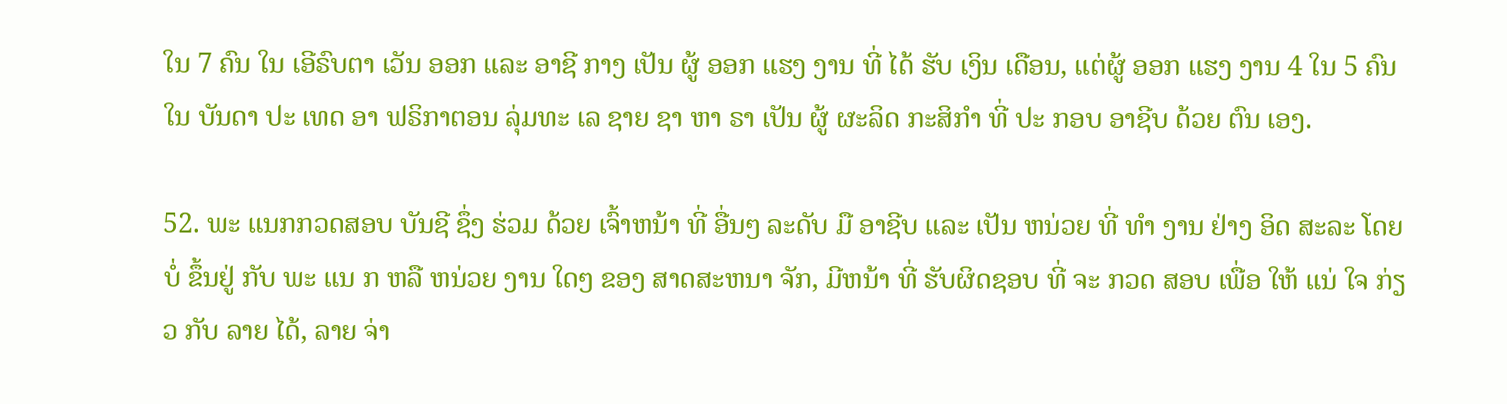ໃນ 7 ຄົນ ໃນ ເອີຣົບຕາ ເວັນ ອອກ ແລະ ອາຊີ ກາງ ເປັນ ຜູ້ ອອກ ແຮງ ງານ ທີ່ ໄດ້ ຮັບ ເງິນ ເດືອນ, ແຕ່ຜູ້ ອອກ ແຮງ ງານ 4 ໃນ 5 ຄົນ ໃນ ບັນດາ ປະ ເທດ ອາ ຟຣິກາຕອນ ລຸ່ມທະ ເລ ຊາຍ ຊາ ຫາ ຣາ ເປັນ ຜູ້ ຜະລິດ ກະສິກໍາ ທີ່ ປະ ກອບ ອາຊີບ ດ້ວຍ ຕົນ ເອງ.

52. ພະ ແນກກວດສອບ ບັນຊີ ຊຶ່ງ ຮ່ວມ ດ້ວຍ ເຈົ້າຫນ້າ ທີ່ ອື່ນໆ ລະດັບ ມື ອາຊີບ ແລະ ເປັນ ຫນ່ວຍ ທີ່ ທໍາ ງານ ຢ່າງ ອິດ ສະລະ ໂດຍ ບໍ່ ຂຶ້ນຢູ່ ກັບ ພະ ແນ ກ ຫລື ຫນ່ວຍ ງານ ໃດໆ ຂອງ ສາດສະຫນາ ຈັກ, ມີຫນ້າ ທີ່ ຮັບຜິດຊອບ ທີ່ ຈະ ກວດ ສອບ ເພື່ອ ໃຫ້ ແນ່ ໃຈ ກ່ຽວ ກັບ ລາຍ ໄດ້, ລາຍ ຈ່າ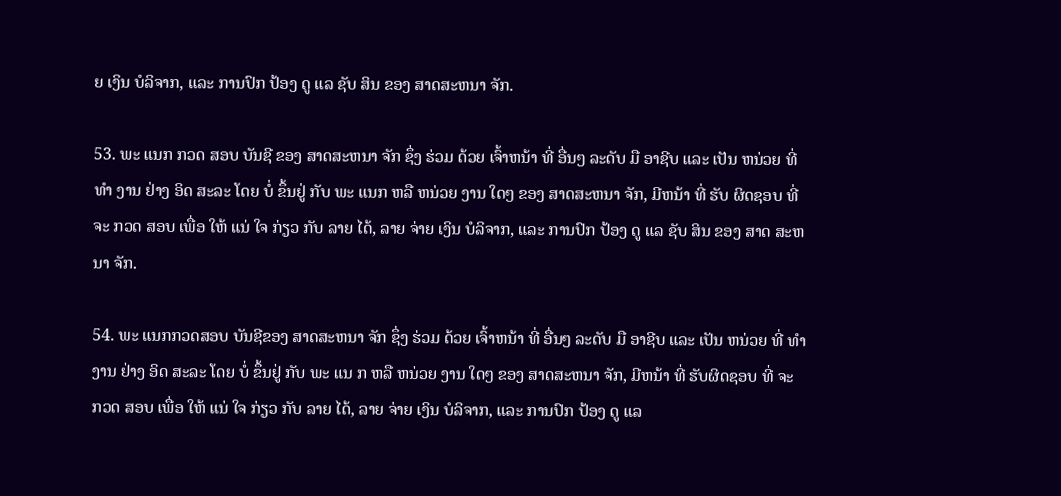ຍ ເງິນ ບໍລິຈາກ, ແລະ ການປົກ ປ້ອງ ດູ ແລ ຊັບ ສິນ ຂອງ ສາດສະຫນາ ຈັກ.

53. ພະ ແນກ ກວດ ສອບ ບັນຊີ ຂອງ ສາດສະຫນາ ຈັກ ຊຶ່ງ ຮ່ວມ ດ້ວຍ ເຈົ້າຫນ້າ ທີ່ ອື່ນໆ ລະດັບ ມື ອາຊີບ ແລະ ເປັນ ຫນ່ວຍ ທີ່ ທໍາ ງານ ຢ່າງ ອິດ ສະລະ ໂດຍ ບໍ່ ຂຶ້ນຢູ່ ກັບ ພະ ແນກ ຫລື ຫນ່ວຍ ງານ ໃດໆ ຂອງ ສາດສະຫນາ ຈັກ, ມີຫນ້າ ທີ່ ຮັບ ຜິດຊອບ ທີ່ ຈະ ກວດ ສອບ ເພື່ອ ໃຫ້ ແນ່ ໃຈ ກ່ຽວ ກັບ ລາຍ ໄດ້, ລາຍ ຈ່າຍ ເງິນ ບໍລິຈາກ, ແລະ ການປົກ ປ້ອງ ດູ ແລ ຊັບ ສິນ ຂອງ ສາດ ສະຫນາ ຈັກ.

54. ພະ ແນກກວດສອບ ບັນຊີຂອງ ສາດສະຫນາ ຈັກ ຊຶ່ງ ຮ່ວມ ດ້ວຍ ເຈົ້າຫນ້າ ທີ່ ອື່ນໆ ລະດັບ ມື ອາຊີບ ແລະ ເປັນ ຫນ່ວຍ ທີ່ ທໍາ ງານ ຢ່າງ ອິດ ສະລະ ໂດຍ ບໍ່ ຂຶ້ນຢູ່ ກັບ ພະ ແນ ກ ຫລື ຫນ່ວຍ ງານ ໃດໆ ຂອງ ສາດສະຫນາ ຈັກ, ມີຫນ້າ ທີ່ ຮັບຜິດຊອບ ທີ່ ຈະ ກວດ ສອບ ເພື່ອ ໃຫ້ ແນ່ ໃຈ ກ່ຽວ ກັບ ລາຍ ໄດ້, ລາຍ ຈ່າຍ ເງິນ ບໍລິຈາກ, ແລະ ການປົກ ປ້ອງ ດູ ແລ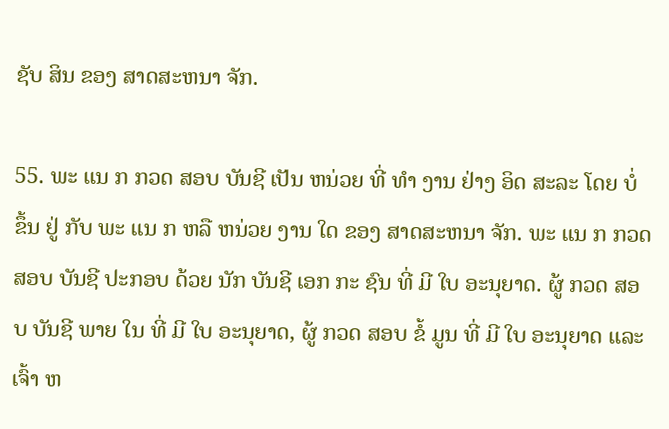ຊັບ ສິນ ຂອງ ສາດສະຫນາ ຈັກ.

55. ພະ ແນ ກ ກວດ ສອບ ບັນຊີ ເປັນ ຫນ່ວຍ ທີ່ ທໍາ ງານ ຢ່າງ ອິດ ສະລະ ໂດຍ ບໍ່ ຂຶ້ນ ຢູ່ ກັບ ພະ ແນ ກ ຫລື ຫນ່ວຍ ງານ ໃດ ຂອງ ສາດສະຫນາ ຈັກ. ພະ ແນ ກ ກວດ ສອບ ບັນຊີ ປະກອບ ດ້ວຍ ນັກ ບັນຊີ ເອກ ກະ ຊົນ ທີ່ ມີ ໃບ ອະນຸຍາດ. ຜູ້ ກວດ ສອບ ບັນຊີ ພາຍ ໃນ ທີ່ ມີ ໃບ ອະນຸຍາດ, ຜູ້ ກວດ ສອບ ຂໍ້ ມູນ ທີ່ ມີ ໃບ ອະນຸຍາດ ແລະ ເຈົ້າ ຫ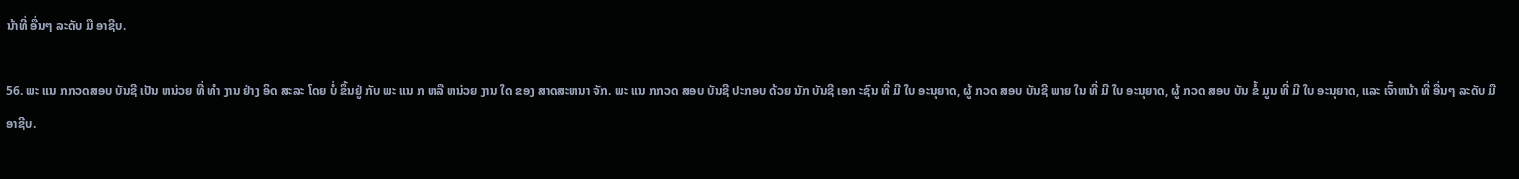ນ້າທີ່ ອື່ນໆ ລະດັບ ມື ອາຊີບ.

56. ພະ ແນ ກກວດສອບ ບັນຊີ ເປັນ ຫນ່ວຍ ທີ່ ທໍາ ງານ ຢ່າງ ອິດ ສະລະ ໂດຍ ບໍ່ ຂຶ້ນຢູ່ ກັບ ພະ ແນ ກ ຫລື ຫນ່ວຍ ງານ ໃດ ຂອງ ສາດສະຫນາ ຈັກ. ພະ ແນ ກກວດ ສອບ ບັນຊີ ປະກອບ ດ້ວຍ ນັກ ບັນຊີ ເອກ ະຊົນ ທີ່ ມີ ໃບ ອະນຸຍາດ, ຜູ້ ກວດ ສອບ ບັນຊີ ພາຍ ໃນ ທີ່ ມີ ໃບ ອະນຸຍາດ, ຜູ້ ກວດ ສອບ ບັນ ຂໍ້ ມູນ ທີ່ ມີ ໃບ ອະນຸຍາດ, ແລະ ເຈົ້າຫນ້າ ທີ່ ອື່ນໆ ລະດັບ ມື ອາຊີບ.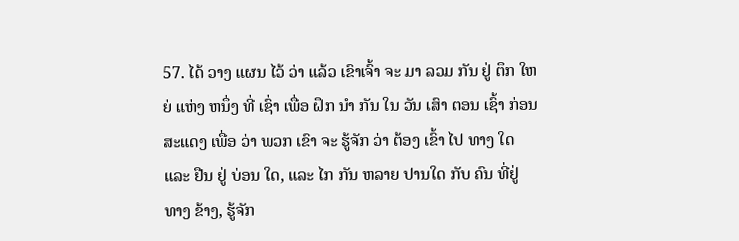57. ໄດ້ ວາງ ແຜນ ໄວ້ ວ່າ ແລ້ວ ເຂົາເຈົ້າ ຈະ ມາ ລວມ ກັນ ຢູ່ ຕຶກ ໃຫຍ່ ແຫ່ງ ຫນຶ່ງ ທີ່ ເຊົ່າ ເພື່ອ ຝຶກ ນໍາ ກັນ ໃນ ວັນ ເສົາ ຕອນ ເຊົ້າ ກ່ອນ ສະແດງ ເພື່ອ ວ່າ ພວກ ເຂົາ ຈະ ຮູ້ຈັກ ວ່າ ຕ້ອງ ເຂົ້າ ໄປ ທາງ ໃດ ແລະ ຢືນ ຢູ່ ບ່ອນ ໃດ, ແລະ ໄກ ກັນ ຫລາຍ ປານໃດ ກັບ ຄົນ ທີ່ຢູ່ ທາງ ຂ້າງ, ຮູ້ຈັກ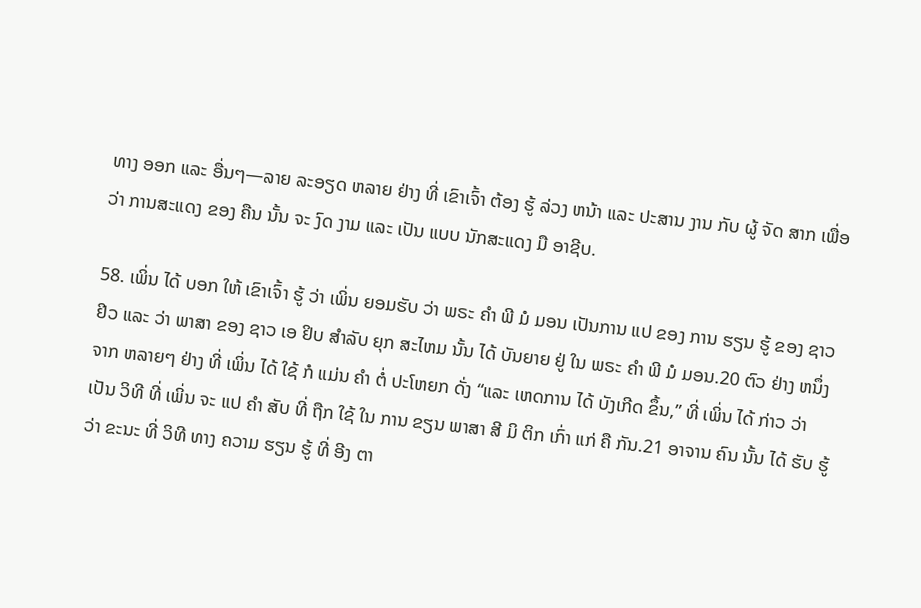ທາງ ອອກ ແລະ ອື່ນໆ—ລາຍ ລະອຽດ ຫລາຍ ຢ່າງ ທີ່ ເຂົາເຈົ້າ ຕ້ອງ ຮູ້ ລ່ວງ ຫນ້າ ແລະ ປະສານ ງານ ກັບ ຜູ້ ຈັດ ສາກ ເພື່ອ ວ່າ ການສະແດງ ຂອງ ຄືນ ນັ້ນ ຈະ ງົດ ງາມ ແລະ ເປັນ ແບບ ນັກສະແດງ ມື ອາຊີບ.

58. ເພິ່ນ ໄດ້ ບອກ ໃຫ້ ເຂົາເຈົ້າ ຮູ້ ວ່າ ເພິ່ນ ຍອມຮັບ ວ່າ ພຣະ ຄໍາ ພີ ມໍ ມອນ ເປັນການ ແປ ຂອງ ການ ຮຽນ ຮູ້ ຂອງ ຊາວ ຢິວ ແລະ ວ່າ ພາສາ ຂອງ ຊາວ ເອ ຢິບ ສໍາລັບ ຍຸກ ສະໄຫມ ນັ້ນ ໄດ້ ບັນຍາຍ ຢູ່ ໃນ ພຣະ ຄໍາ ພີ ມໍ ມອນ.20 ຕົວ ຢ່າງ ຫນຶ່ງ ຈາກ ຫລາຍໆ ຢ່າງ ທີ່ ເພິ່ນ ໄດ້ ໃຊ້ ກໍ ແມ່ນ ຄໍາ ຕໍ່ ປະໂຫຍກ ດັ່ງ “ແລະ ເຫດການ ໄດ້ ບັງເກີດ ຂຶ້ນ,” ທີ່ ເພິ່ນ ໄດ້ ກ່າວ ວ່າ ເປັນ ວິທີ ທີ່ ເພິ່ນ ຈະ ແປ ຄໍາ ສັບ ທີ່ ຖືກ ໃຊ້ ໃນ ການ ຂຽນ ພາສາ ສີ ມິ ຕິກ ເກົ່າ ແກ່ ຄື ກັນ.21 ອາຈານ ຄົນ ນັ້ນ ໄດ້ ຮັບ ຮູ້ ວ່າ ຂະນະ ທີ່ ວິທີ ທາງ ຄວາມ ຮຽນ ຮູ້ ທີ່ ອີງ ຕາ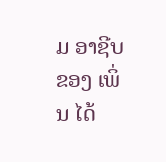ມ ອາຊີບ ຂອງ ເພິ່ນ ໄດ້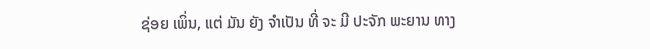ຊ່ອຍ ເພິ່ນ, ແຕ່ ມັນ ຍັງ ຈໍາເປັນ ທີ່ ຈະ ມີ ປະຈັກ ພະຍານ ທາງ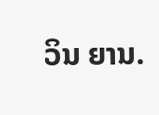ວິນ ຍານ.